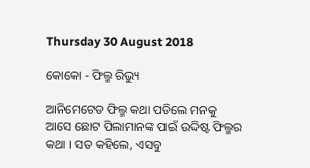Thursday 30 August 2018

କୋକୋ - ଫିଲ୍ମ ରିଭ୍ୟୁ

ଆନିମେଟେଡ ଫିଲ୍ମ କଥା ପଡିଲେ ମନକୁ ଆସେ ଛୋଟ ପିଲାମାନଙ୍କ ପାଇଁ ଉଦ୍ଦିଷ୍ଟ ଫିଲ୍ମର କଥା । ସତ କହିଲେ, ଏସବୁ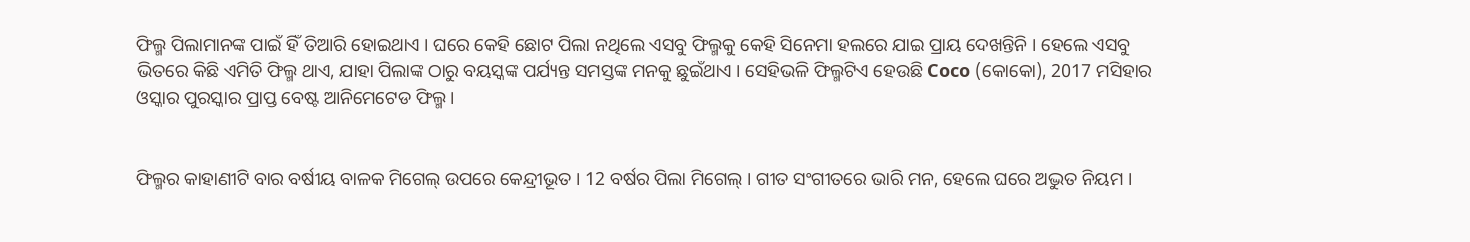ଫିଲ୍ମ ପିଲାମାନଙ୍କ ପାଇଁ ହିଁ ତିଆରି ହୋଇଥାଏ । ଘରେ କେହି ଛୋଟ ପିଲା ନଥିଲେ ଏସବୁ ଫିଲ୍ମକୁ କେହି ସିନେମା ହଲରେ ଯାଇ ପ୍ରାୟ ଦେଖନ୍ତିନି । ହେଲେ ଏସବୁ ଭିତରେ କିଛି ଏମିତି ଫିଲ୍ମ ଥାଏ, ଯାହା ପିଲାଙ୍କ ଠାରୁ ବୟସ୍କଙ୍କ ପର୍ଯ୍ୟନ୍ତ ସମସ୍ତଙ୍କ ମନକୁ ଛୁଇଁଥାଏ । ସେହିଭଳି ଫିଲ୍ମଟିଏ ହେଉଛି Coco (କୋକୋ), 2017 ମସିହାର ଓସ୍କାର ପୁରସ୍କାର ପ୍ରାପ୍ତ ବେଷ୍ଟ ଆନିମେଟେଡ ଫିଲ୍ମ ।


ଫିଲ୍ମର କାହାଣୀଟି ବାର ବର୍ଷୀୟ ବାଳକ ମିଗେଲ୍ ଉପରେ କେନ୍ଦ୍ରୀଭୂତ । 12 ବର୍ଷର ପିଲା ମିଗେଲ୍ । ଗୀତ ସଂଗୀତରେ ଭାରି ମନ, ହେଲେ ଘରେ ଅଦ୍ଭୁତ ନିୟମ ।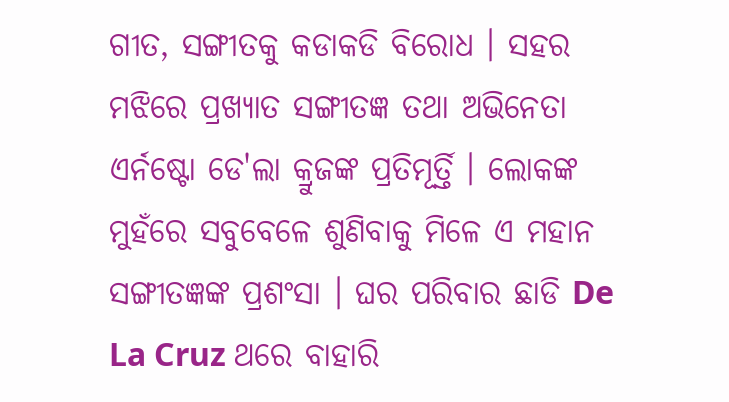ଗୀତ, ସଙ୍ଗୀତକୁ କଡାକଡି ବିରୋଧ । ସହର ମଝିରେ ପ୍ରଖ୍ୟାତ ସଙ୍ଗୀତଜ୍ଞ ତଥା ଅଭିନେତା ଏର୍ନଷ୍ଟୋ ଡେ'ଲା କ୍ରୁଜଙ୍କ ପ୍ରତିମୂର୍ତ୍ତି । ଲୋକଙ୍କ ମୁହଁରେ ସବୁବେଳେ ଶୁଣିବାକୁ ମିଳେ ଏ ମହାନ ସଙ୍ଗୀତଜ୍ଞଙ୍କ ପ୍ରଶଂସା । ଘର ପରିବାର ଛାଡି De La Cruz ଥରେ ବାହାରି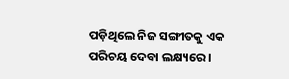ପଡ଼ିଥିଲେ ନିଜ ସଙ୍ଗୀତକୁ ଏକ ପରିଚୟ ଦେବା ଲକ୍ଷ୍ୟରେ ।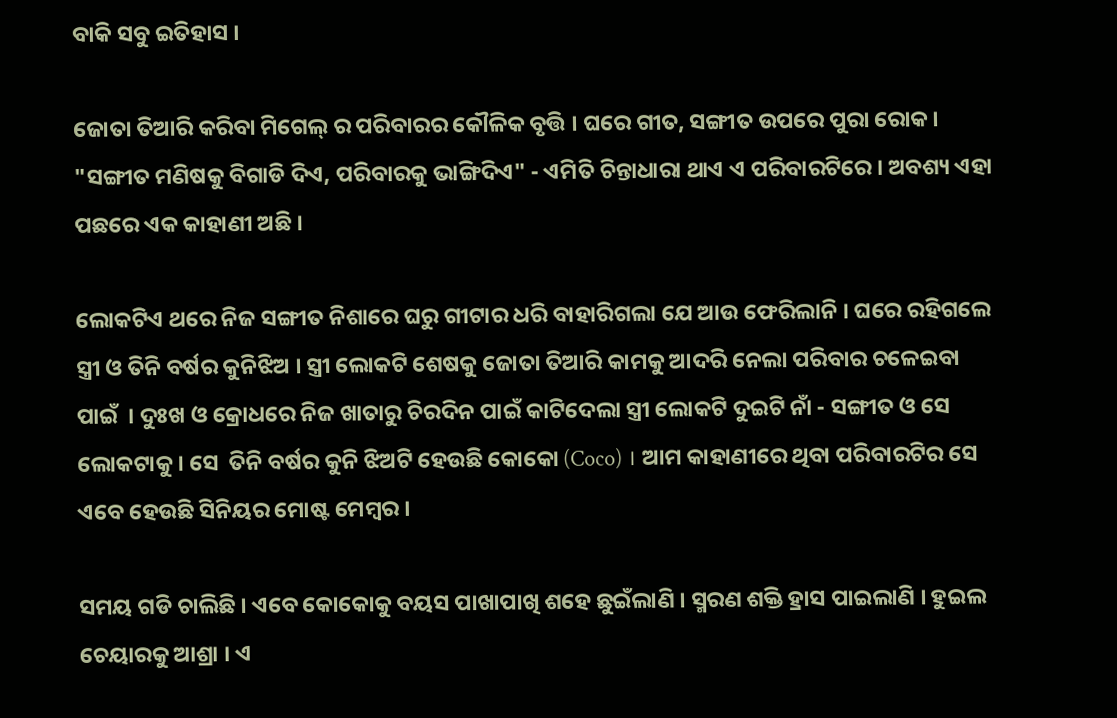ବାକି ସବୁ ଇତିହାସ ।

ଜୋତା ତିଆରି କରିବା ମିଗେଲ୍ ର ପରିବାରର କୌଳିକ ବୃତ୍ତି । ଘରେ ଗୀତ, ସଙ୍ଗୀତ ଉପରେ ପୁରା ରୋକ । "ସଙ୍ଗୀତ ମଣିଷକୁ ବିଗାଡି ଦିଏ, ପରିବାରକୁ ଭାଙ୍ଗିଦିଏ" - ଏମିତି ଚିନ୍ତାଧାରା ଥାଏ ଏ ପରିବାରଟିରେ । ଅବଶ୍ୟ ଏହା ପଛରେ ଏକ କାହାଣୀ ଅଛି ।

ଲୋକଟିଏ ଥରେ ନିଜ ସଙ୍ଗୀତ ନିଶାରେ ଘରୁ ଗୀଟାର ଧରି ବାହାରିଗଲା ଯେ ଆଉ ଫେରିଲାନି । ଘରେ ରହିଗଲେ ସ୍ତ୍ରୀ ଓ ତିନି ବର୍ଷର କୁନିଝିଅ । ସ୍ତ୍ରୀ ଲୋକଟି ଶେଷକୁ ଜୋତା ତିଆରି କାମକୁ ଆଦରି ନେଲା ପରିବାର ଚଳେଇବା ପାଇଁ  । ଦୁଃଖ ଓ କ୍ରୋଧରେ ନିଜ ଖାତାରୁ ଚିରଦିନ ପାଇଁ କାଟିଦେଲା ସ୍ତ୍ରୀ ଲୋକଟି ଦୁଇଟି ନାଁ - ସଙ୍ଗୀତ ଓ ସେ ଲୋକଟାକୁ । ସେ  ତିନି ବର୍ଷର କୁନି ଝିଅଟି ହେଉଛି କୋକୋ (Coco) । ଆମ କାହାଣୀରେ ଥିବା ପରିବାରଟିର ସେ ଏବେ ହେଉଛି ସିନିୟର ମୋଷ୍ଟ ମେମ୍ବର ।

ସମୟ ଗଡି ଚାଲିଛି । ଏବେ କୋକୋକୁ ବୟସ ପାଖାପାଖି ଶହେ ଛୁଇଁଲାଣି । ସ୍ମରଣ ଶକ୍ତି ହ୍ରାସ ପାଇଲାଣି । ହୁଇଲ ଚେୟାରକୁ ଆଶ୍ରା । ଏ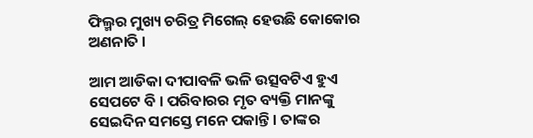ଫିଲ୍ମର ମୁଖ୍ୟ ଚରିତ୍ର ମିଗେଲ୍ ହେଉଛି କୋକୋର ଅଣନାତି ।

ଆମ ଆଡିକା ଦୀପାବଳି ଭଳି ଉତ୍ସବଟିଏ ହୁଏ ସେପଟେ ବି । ପରିବାରର ମୃତ ବ୍ୟକ୍ତି ମାନଙ୍କୁ ସେଇଦିନ ସମସ୍ତେ ମନେ ପକାନ୍ତି । ତାଙ୍କର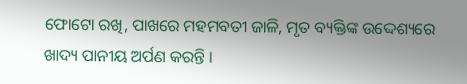ଫୋଟୋ ରଖି, ପାଖରେ ମହମବତୀ ଜାଳି, ମୃତ ବ୍ୟକ୍ତିଙ୍କ ଉଦ୍ଦେଶ୍ୟରେ ଖାଦ୍ୟ ପାନୀୟ ଅର୍ପଣ କରନ୍ତି ।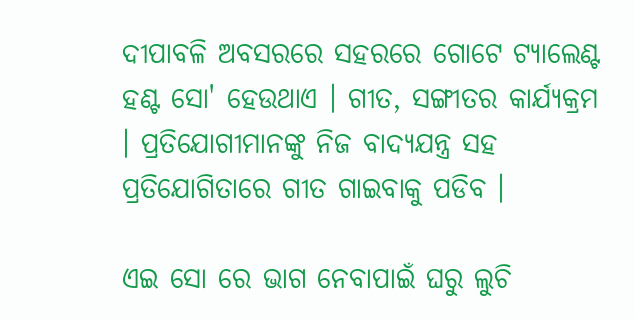ଦୀପାବଳି ଅବସରରେ ସହରରେ ଗୋଟେ ଟ୍ୟାଲେଣ୍ଟ ହଣ୍ଟ ସୋ' ହେଉଥାଏ । ଗୀତ, ସଙ୍ଗୀତର କାର୍ଯ୍ୟକ୍ରମ । ପ୍ରତିଯୋଗୀମାନଙ୍କୁ ନିଜ ବାଦ୍ୟଯନ୍ତ୍ର ସହ ପ୍ରତିଯୋଗିତାରେ ଗୀତ ଗାଇବାକୁ ପଡିବ ।

ଏଇ ସୋ ରେ ଭାଗ ନେବାପାଇଁ ଘରୁ ଲୁଚି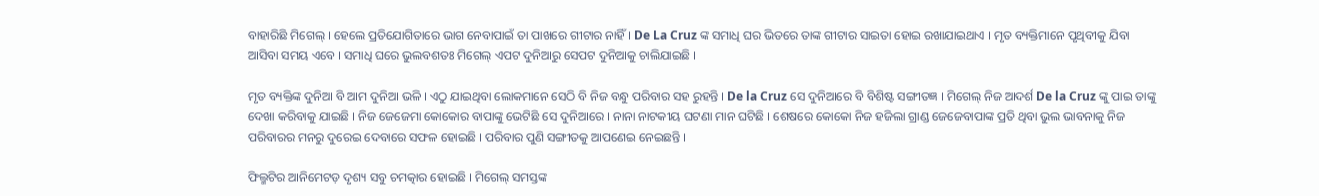ବାହାରିଛି ମିଗେଲ୍ । ହେଲେ ପ୍ରତିଯୋଗିତାରେ ଭାଗ ନେବାପାଇଁ ତା ପାଖରେ ଗୀଟାର ନାହିଁ । De La Cruz ଙ୍କ ସମାଧି ଘର ଭିତରେ ତାଙ୍କ ଗୀଟାର ସାଇତା ହୋଇ ରଖାଯାଇଥାଏ । ମୃତ ବ୍ୟକ୍ତିମାନେ ପୃଥିବୀକୁ ଯିବା ଆସିବା ସମୟ ଏବେ । ସମାଧି ଘରେ ଭୁଲବଶତଃ ମିଗେଲ୍ ଏପଟ ଦୁନିଆରୁ ସେପଟ ଦୁନିଆକୁ ଚାଲିଯାଇଛି ।

ମୃତ ବ୍ୟକ୍ତିଙ୍କ ଦୁନିଆ ବି ଆମ ଦୁନିଆ ଭଳି । ଏଠୁ ଯାଇଥିବା ଲୋକମାନେ ସେଠି ବି ନିଜ ବନ୍ଧୁ ପରିବାର ସହ ରୁହନ୍ତି । De la Cruz ସେ ଦୁନିଆରେ ବି ବିଶିଷ୍ଟ ସଙ୍ଗୀତଜ୍ଞ । ମିଗେଲ୍ ନିଜ ଆଦର୍ଶ De la Cruz ଙ୍କୁ ପାଇ ତାଙ୍କୁ ଦେଖା କରିବାକୁ ଯାଇଛି । ନିଜ ଜେଜେମା କୋକୋର ବାପାଙ୍କୁ ଭେଟିଛି ସେ ଦୁନିଆରେ । ନାନା ନାଟକୀୟ ଘଟଣା ମାନ ଘଟିଛି । ଶେଷରେ କୋକୋ ନିଜ ହଜିଲା ଗ୍ରାଣ୍ଡ ଜେଜେବାପାଙ୍କ ପ୍ରତି ଥିବା ଭୁଲ ଭାବନାକୁ ନିଜ ପରିବାରର ମନରୁ ଦୁରେଇ ଦେବାରେ ସଫଳ ହୋଇଛି । ପରିବାର ପୁଣି ସଙ୍ଗୀତକୁ ଆପଣେଇ ନେଇଛନ୍ତି ।

ଫିଲ୍ମଟିର ଆନିମେଟଡ଼ ଦୃଶ୍ୟ ସବୁ ଚମତ୍କାର ହୋଇଛି । ମିଗେଲ୍ ସମସ୍ତଙ୍କ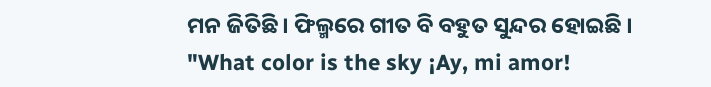ମନ ଜିତିଛି । ଫିଲ୍ମରେ ଗୀତ ବି ବହୁତ ସୁନ୍ଦର ହୋଇଛି । "What color is the sky ¡Ay, mi amor!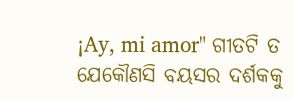¡Ay, mi amor" ଗୀତଟି ତ ଯେକୌଣସି ବୟସର ଦର୍ଶକକୁ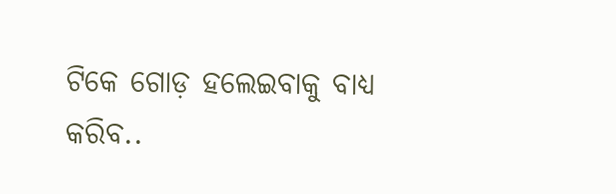ଟିକେ ଗୋଡ଼ ହଲେଇବାକୁ ବାଧ୍ୟ କରିବ..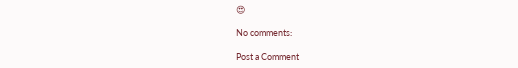😍

No comments:

Post a Comment